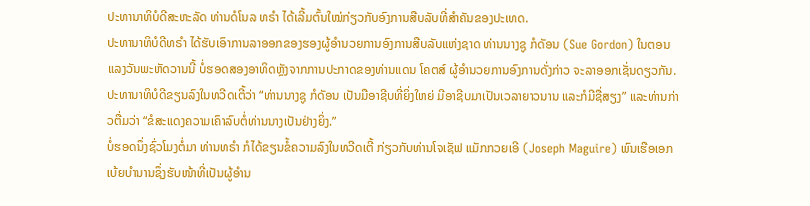ປະທານາທິບໍດີສະຫະລັດ ທ່ານດໍໂນລ ທຣຳ ໄດ້ເລີ້ມຕົ້ນໃໝ່ກ່ຽວກັບອົງການສືບລັບທີ່ສຳຄັນຂອງປະເທດ.
ປະທານາທິບໍດີທຣຳ ໄດ້ຮັບເອົາການລາອອກຂອງຮອງຜູ້ອຳນວຍການອົງການສືບລັບແຫ່ງຊາດ ທ່ານນາງຊູ ກໍດັອນ (Sue Gordon) ໃນຕອນແລງວັນພະຫັດວານນີ້ ບໍ່ຮອດສອງອາທິດຫຼັງຈາກການປະກາດຂອງທ່ານແດນ ໂຄຕສ໌ ຜູ້ອຳນວຍການອົງການດັ່ງກ່າວ ຈະລາອອກເຊັ່ນດຽວກັນ.
ປະທານາທິບໍດີຂຽນລົງໃນທວີດເຕີ້ວ່າ “ທ່ານນາງຊູ ກໍດັອນ ເປັນມືອາຊີບທີ່ຍິ່ງໃຫຍ່ ມີອາຊີບມາເປັນເວລາຍາວນານ ແລະກໍມີຊື່ສຽງ” ແລະທ່ານກ່າວຕື່ມວ່າ “ຂໍສະແດງຄວາມເຄົາລົບຕໍ່ທ່ານນາງເປັນຢ່າງຍິ່ງ.”
ບໍ່ຮອດນຶ່ງຊົ່ວໂມງຕໍ່ມາ ທ່ານທຣຳ ກໍໄດ້ຂຽນຂໍ້ຄວາມລົງໃນທວີດເຕີ້ ກ່ຽວກັບທ່ານໂຈເຊັຟ ແມັກກວຍເອີ (Joseph Maguire) ພົນເຮືອເອກເບ້ຍບຳນານຊຶ່ງຮັບໜ້າທີ່ເປັນຜູ້ອຳນ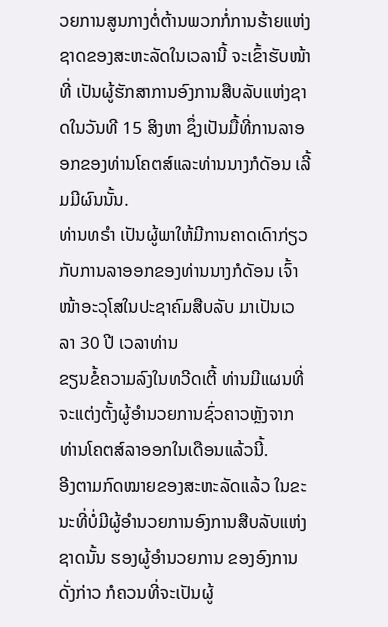ວຍການສູນກາງຕໍ່ຕ້ານພວກກໍ່ການຮ້າຍແຫ່ງຊາດຂອງສະຫະລັດໃນເວລານີ້ ຈະເຂົ້າຮັບໜ້າທີ່ ເປັນຜູ້ຮັກສາການອົງການສືບລັບແຫ່ງຊາດໃນວັນທີ 15 ສິງຫາ ຊຶ່ງເປັນມື້ທີ່ການລາອອກຂອງທ່ານໂຄຕສ໌ແລະທ່ານນາງກໍດັອນ ເລີ້ມມີຜົນນັ້ນ.
ທ່ານທຣຳ ເປັນຜູ້ພາໃຫ້ມີການຄາດເດົາກ່ຽວກັບການລາອອກຂອງທ່ານນາງກໍດັອນ ເຈົ້າໜ້າອະວຸໂສໃນປະຊາຄົມສືບລັບ ມາເປັນເວລາ 30 ປີ ເວລາທ່ານ
ຂຽນຂໍ້ຄວາມລົງໃນທວີດເຕີ້ ທ່ານມີແຜນທີ່ຈະແຕ່ງຕັ້ງຜູ້ອຳນວຍການຊົ່ວຄາວຫຼັງຈາກທ່ານໂຄຕສ໌ລາອອກໃນເດືອນແລ້ວນີ້.
ອີງຕາມກົດໝາຍຂອງສະຫະລັດແລ້ວ ໃນຂະນະທີ່ບໍ່ມີຜູ້ອຳນວຍການອົງການສືບລັບແຫ່ງຊາດນັ້ນ ຮອງຜູ້ອຳນວຍການ ຂອງອົງການດັ່ງກ່າວ ກໍຄວນທີ່ຈະເປັນຜູ້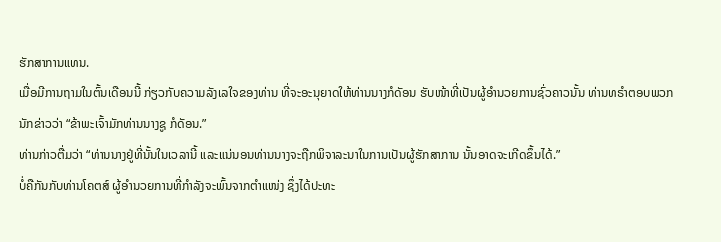ຮັກສາການແທນ.
ເມື່ອມີການຖາມໃນຕົ້ນເດືອນນີ້ ກ່ຽວກັບຄວາມລັງເລໃຈຂອງທ່ານ ທີ່ຈະອະນຸຍາດໃຫ້ທ່ານນາງກໍດັອນ ຮັບໜ້າທີ່ເປັນຜູ້ອຳນວຍການຊົ່ວຄາວນັ້ນ ທ່ານທຣຳຕອບພວກນັກຂ່າວວ່າ “ຂ້າພະເຈົ້າມັກທ່ານນາງຊູ ກໍດັອນ.”
ທ່ານກ່າວຕື່ມວ່າ “ທ່ານນາງຢູ່ທີ່ນັ້ນໃນເວລານີ້ ແລະແນ່ນອນທ່ານນາງຈະຖືກພິຈາລະນາໃນການເປັນຜູ້ຮັກສາການ ນັ້ນອາດຈະເກີດຂຶ້ນໄດ້.”
ບໍ່ຄືກັນກັບທ່ານໂຄຕສ໌ ຜູ້ອຳນວຍການທີ່ກຳລັງຈະພົ້ນຈາກຕຳແໜ່ງ ຊຶ່ງໄດ້ປະທະ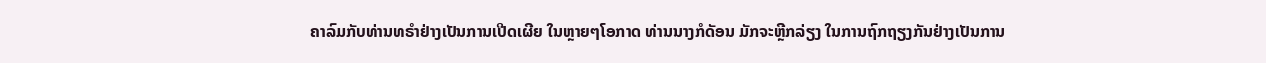ຄາລົມກັບທ່ານທຣຳຢ່າງເປັນການເປີດເຜີຍ ໃນຫຼາຍໆໂອກາດ ທ່ານນາງກໍດັອນ ມັກຈະຫຼີກລ່ຽງ ໃນການຖົກຖຽງກັນຢ່າງເປັນການ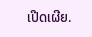ເປີດເຜີຍ.